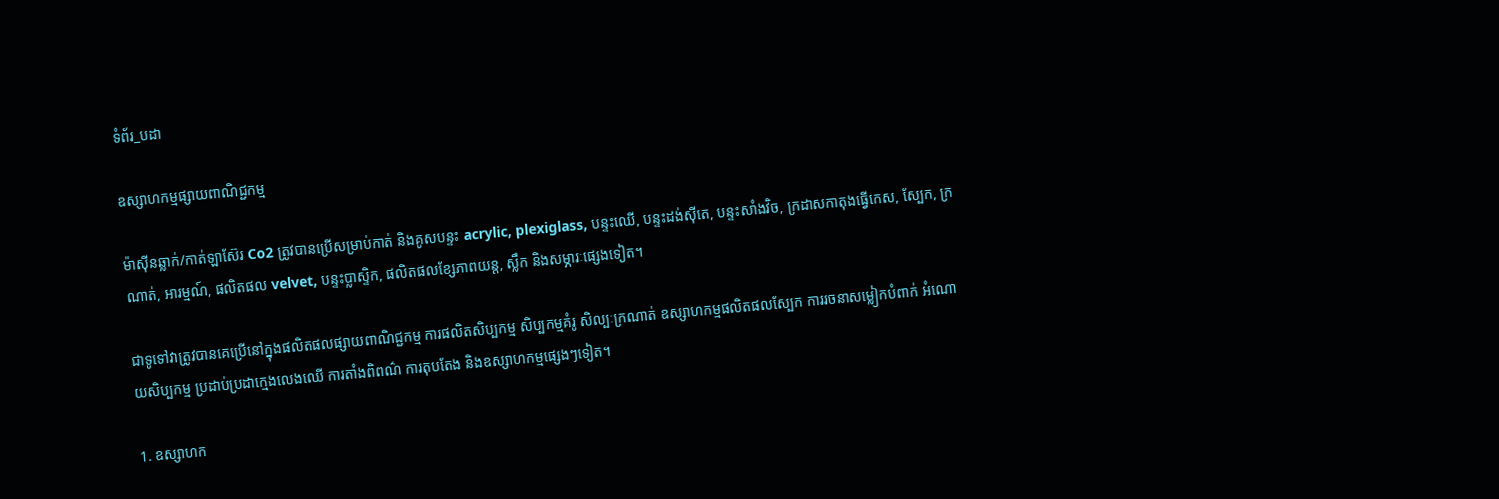ទំព័រ_បដា

ឧស្សាហកម្មផ្សាយពាណិជ្ជកម្ម

ម៉ាស៊ីនឆ្លាក់/កាត់ឡាស៊ែរ Co2 ត្រូវបានប្រើសម្រាប់កាត់ និងគូសបន្ទះ acrylic, plexiglass, បន្ទះឈើ, បន្ទះដង់ស៊ីតេ, បន្ទះសាំងវិច, ក្រដាសកាតុងធ្វើកេស, ស្បែក, ក្រណាត់, អារម្មណ៍, ផលិតផល velvet, បន្ទះប្លាស្ទិក, ផលិតផលខ្សែភាពយន្ត, ស្លឹក និងសម្ភារៈផ្សេងទៀត។

ជាទូទៅវាត្រូវបានគេប្រើនៅក្នុងផលិតផលផ្សាយពាណិជ្ជកម្ម ការផលិតសិប្បកម្ម សិប្បកម្មគំរូ សិល្បៈក្រណាត់ ឧស្សាហកម្មផលិតផលស្បែក ការរចនាសម្លៀកបំពាក់ អំណោយសិប្បកម្ម ប្រដាប់ប្រដាក្មេងលេងឈើ ការតាំងពិពណ៌ ការតុបតែង និងឧស្សាហកម្មផ្សេងៗទៀត។

1. ឧស្សាហក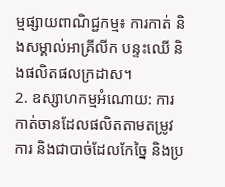ម្មផ្សាយពាណិជ្ជកម្ម៖ ការកាត់ និងសម្គាល់អាគ្រីលីក បន្ទះឈើ និងផលិតផលក្រដាស។
2. ឧស្សាហកម្មអំណោយ: ការកាត់ចានដែលផលិតតាមតម្រូវការ និងជាបាច់ដែលកែច្នៃ និងប្រ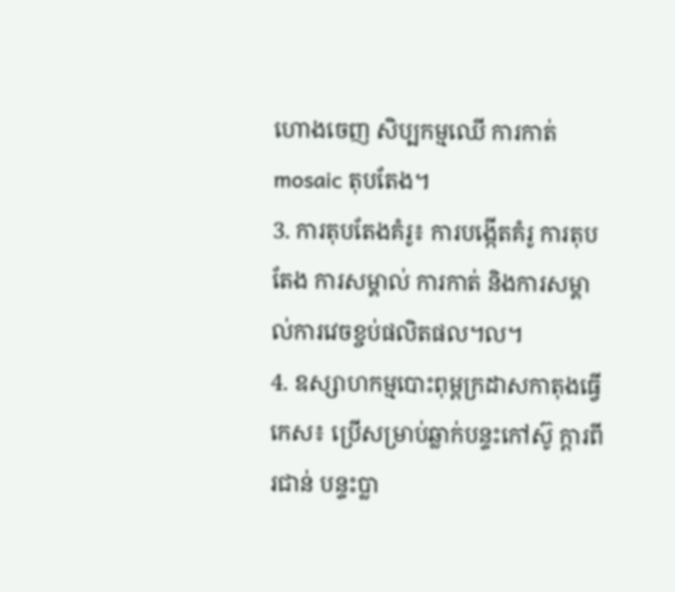ហោងចេញ សិប្បកម្មឈើ ការកាត់ mosaic តុបតែង។
3. ការតុបតែងគំរូ៖ ការបង្កើតគំរូ ការតុបតែង ការសម្គាល់ ការកាត់ និងការសម្គាល់ការវេចខ្ចប់ផលិតផល។ល។
4. ឧស្សាហកម្មបោះពុម្ពក្រដាសកាតុងធ្វើកេស៖ ប្រើសម្រាប់ឆ្លាក់បន្ទះកៅស៊ូ ក្តារពីរជាន់ បន្ទះប្លា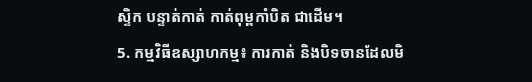ស្ទិក បន្ទាត់កាត់ កាត់ពុម្ពកាំបិត ជាដើម។
5. កម្មវិធីឧស្សាហកម្ម៖ ការកាត់ និងបិទចានដែលមិ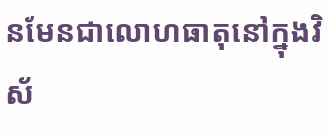នមែនជាលោហធាតុនៅក្នុងវិស័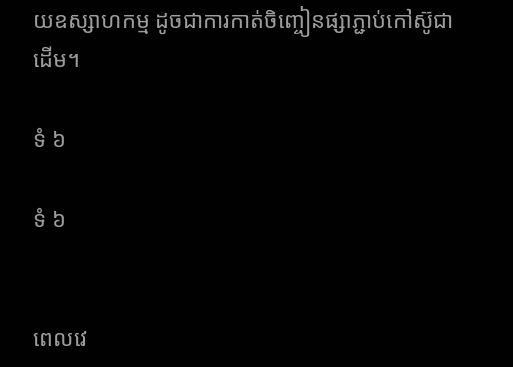យឧស្សាហកម្ម ដូចជាការកាត់ចិញ្ចៀនផ្សាភ្ជាប់កៅស៊ូជាដើម។

ទំ ៦

ទំ ៦


ពេលវេ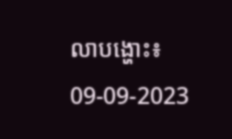លាបង្ហោះ៖ 09-09-2023